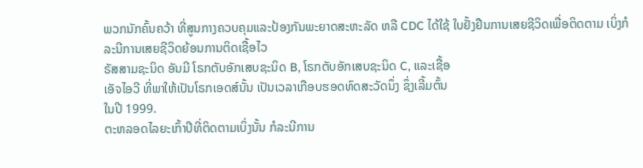ພວກນັກຄົ້ນຄວ້າ ທີ່ສູນກາງຄວບຄຸມແລະປ້ອງກັນພະຍາດສະຫະລັດ ຫລື CDC ໄດ້ໃຊ້ ໃບຢັ້ງຢືນການເສຍຊີວິດເພື່ອຕິດຕາມ ເບິ່ງກໍລະນີການເສຍຊີວິດຍ້ອນການຕິດເຊື້ອໄວ
ຣັສສາມຊະນິດ ອັນມີ ໂຣກຕັບອັກເສບຊະນິດ B, ໂຣກຕັບອັກເສບຊະນິດ C, ແລະເຊື້ອ
ເອັຈໄອວີ ທີ່ພາໃຫ້ເປັນໂຣກເອດສ໌ນັ້ນ ເປັນເວລາເກືອບຮອດທົດສະວັດນຶ່ງ ຊຶ່ງເລີ້ມຕົ້ນ
ໃນປີ 1999.
ຕະຫລອດໄລຍະເກົ້າປີທີ່ຕິດຕາມເບິ່ງນັ້ນ ກໍລະນີການ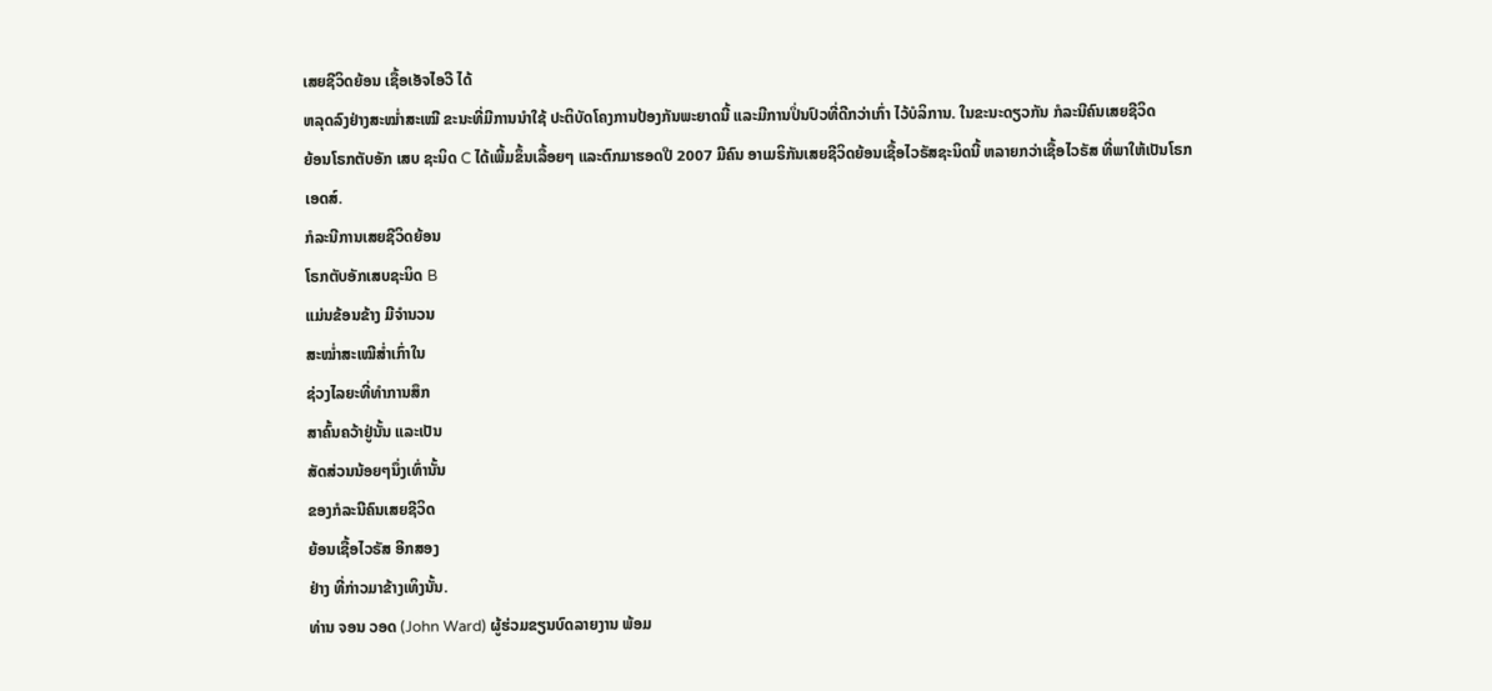ເສຍຊີວິດຍ້ອນ ເຊື້ອເອັຈໄອວີ ໄດ້
ຫລຸດລົງຢ່າງສະໝໍ່າສະເໝີ ຂະນະທີ່ມີການນໍາໃຊ້ ປະຕິບັດໂຄງການປ້ອງກັນພະຍາດນີ້ ແລະມີການປິ່ນປົວທີ່ດີກວ່າເກົ່າ ໄວ້ບໍລິການ. ໃນຂະນະດຽວກັນ ກໍລະນີຄົນເສຍຊີວິດ
ຍ້ອນໂຣກຕັບອັກ ເສບ ຊະນິດ C ໄດ້ເພີ້ມຂຶ້ນເລື້ອຍໆ ແລະຕົກມາຮອດປີ 2007 ມີຄົນ ອາເມຣິກັນເສຍຊີວິດຍ້ອນເຊື້ອໄວຣັສຊະນິດນີ້ ຫລາຍກວ່າເຊື້ອໄວຣັສ ທີ່ພາໃຫ້ເປັນໂຣກ
ເອດສ໌.
ກໍລະນີການເສຍຊີວິດຍ້ອນ
ໂຣກຕັບອັກເສບຊະນິດ B
ແມ່ນຂ້ອນຂ້າງ ມີຈຳນວນ
ສະໝໍ່າສະເໝີສໍ່າເກົ່າໃນ
ຊ່ວງໄລຍະທີ່ທໍາການສຶກ
ສາຄົ້ນຄວ້າຢູ່ນັ້ນ ແລະເປັນ
ສັດສ່ວນນ້ອຍໆນຶ່ງເທົ່ານັ້ນ
ຂອງກໍລະນີຄົນເສຍຊີວິດ
ຍ້ອນເຊື້ອໄວຣັສ ອີກສອງ
ຢ່າງ ທີ່ກ່າວມາຂ້າງເທິງນັ້ນ.
ທ່ານ ຈອນ ວອດ (John Ward) ຜູ້ຮ່ວມຂຽນບົດລາຍງານ ພ້ອມ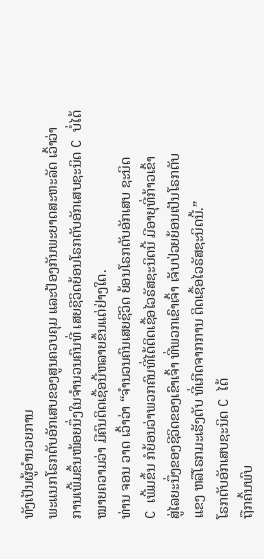ທັງເປັນຜູ້ອໍານວຍການ
ພະແນກໂຣກຕັບອັກເສບຂອງສູນຄວບຄຸມ ແລະປ້ອງກັນພະຍາດສະຫະລັດ ເວົ້າວ່າ
ການເພີ້ມຂຶ້ນໜ້ອຍນຶ່ງໃນຈໍານວນຄົນທີ່ ເສຍຊີວິດຍ້ອນໂຣກຕັບອັກເສບຊະນິດ C ບໍ່ໄດ້
ໝາຍຄວາມວ່າ ມີຄົນຕິດເຊື້ອນີ້ຫລາຍຂຶ້ນແຕ່ຢ່າງໃດ.
ທ່ານ ຈອນ ວາດ ເວົ້າວ່າ “ຈໍານວນຄົນເສຍຊີວິດ ຍ້ອນໂຣກຕັບອັກເສບ ຊະນິດ
C ເພີ້ມຂຶ້ນ ກໍຍ້ອນວ່າພວກຄົນທີ່ໄດ້ຕິດເຊື້ອໄວຣັສຊະນິດນີ້ ມີອາຍຸທີ່ກ້າວເຂົ້າ
ສູ່ໄລຍະນຶ່ງຂອງຊີວິດຂອງເຂົາເຈົ້າ ທີ່ພວກເຂົາເຈົ້າ ເຈັບປ່ວຍຍ້ອນເປັນໂຣກຕັບ
ແຂງ ຫລືໂຣກມະເຮັງຕັບ ທີ່ເກີດຈາກການ ຕິດເຊື້ອໄວຣັສຊະນິດນີ້.”
ໂຣກຕັບອັກເສບຊະນິດ C ໄດ້
ຖືກຄົ້ນພົບ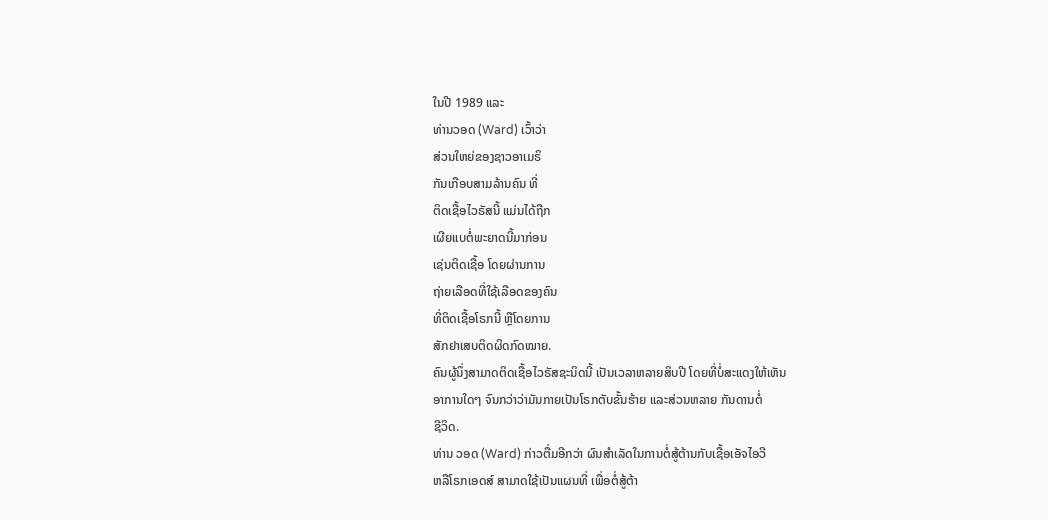ໃນປີ 1989 ແລະ
ທ່ານວອດ (Ward) ເວົ້າວ່າ
ສ່ວນໃຫຍ່ຂອງຊາວອາເມຣິ
ກັນເກືອບສາມລ້ານຄົນ ທີ່
ຕິດເຊື້ອໄວຣັສນີ້ ແມ່ນໄດ້ຖືກ
ເຜີຍແບຕໍ່ພະຍາດນີ້ມາກ່ອນ
ເຊ່ນຕິດເຊື້ອ ໂດຍຜ່ານການ
ຖ່າຍເລືອດທີ່ໃຊ້ເລືອດຂອງຄົນ
ທີ່ຕິດເຊື້ອໂຣກນີ້ ຫຼືໂດຍການ
ສັກຢາເສບຕິດຜິດກົດໝາຍ.
ຄົນຜູ້ນຶ່ງສາມາດຕິດເຊື້ອໄວຣັສຊະນິດນີ້ ເປັນເວລາຫລາຍສິບປີ ໂດຍທີ່ບໍ່ສະແດງໃຫ້ເຫັນ
ອາການໃດໆ ຈົນກວ່າວ່າມັນກາຍເປັນໂຣກຕັບຂັ້ນຮ້າຍ ແລະສ່ວນຫລາຍ ກັນດານຕໍ່
ຊີວິດ.
ທ່ານ ວອດ (Ward) ກ່າວຕື່ມອີກວ່າ ຜົນສໍາເລັດໃນການຕໍ່ສູ້ຕ້ານກັບເຊື້ອເອັຈໄອວີ
ຫລືໂຣກເອດສ໌ ສາມາດໃຊ້ເປັນແຜນທີ່ ເພື່ອຕໍ່ສູ້ຕ້າ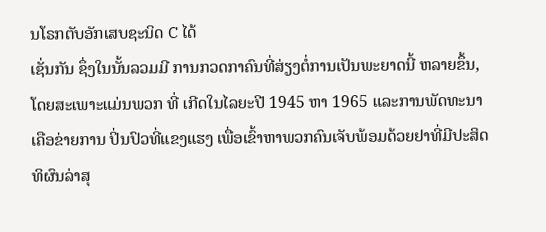ນໂຣກຕັບອັກເສບຊະນິດ C ໄດ້
ເຊັ່ນກັນ ຊຶ່ງໃນນັ້ນລວມມີ ການກວດກາຄົນທີ່ສ່ຽງຕໍ່ການເປັນພະຍາດນີ້ ຫລາຍຂຶ້ນ,
ໂດຍສະເພາະແມ່ນພວກ ທີ່ ເກີດໃນໄລຍະປີ 1945 ຫາ 1965 ແລະການພັດທະນາ
ເຄືອຂ່າຍການ ປິ່ນປົວທີ່ແຂງແຮງ ເພື່ອເຂົ້າຫາພວກຄົນເຈັບພ້ອມດ້ວຍຢາທີ່ມີປະສິດ
ທິຜົນລ່າສຸ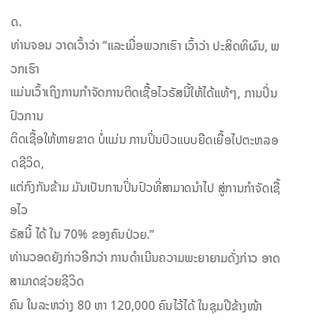ດ.
ທ່ານຈອນ ວາດເວົ້າວ່າ “ແລະເມື່ອພວກເຮົາ ເວົ້າວ່າ ປະສິດທິຜົນ, ພວກເຮົາ
ແມ່ນເວົ້າເຖິງການກໍາຈັດການຕິດເຊື້ອໄວຣັສນີ້ໃຫ້ໄດ້ແທ້ໆ, ການປິ່ນປົວການ
ຕິດເຊື້ອໃຫ້ຫາຍຂາດ ບໍ່ແມ່ນ ການປິ່ນປົວແບບຍືດເຍື້ອໄປຕະຫລອດຊີວິດ,
ແຕ່ກົງກັນຂ້າມ ມັນເປັນການປິ່ນປົວທີ່ສາມາດນໍາໄປ ສູ່ການກໍາຈັດເຊື້ອໄວ
ຣັສນີ້ ໄດ້ ໃນ 70% ຂອງຄົນປ່ວຍ.”
ທ່ານວອດຍັງກ່າວອີກວ່າ ການດໍາເນີນຄວາມພະຍາຍາມດັ່ງກ່າວ ອາດສາມາດຊ່ວຍຊີວິດ
ຄົນ ໃນລະຫວ່າງ 80 ຫາ 120,000 ຄົນໄວ້ໄດ້ ໃນຊຸມປີຂ້າງໜ້າ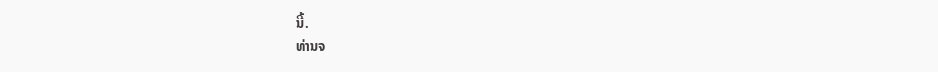ນີ້.
ທ່ານຈ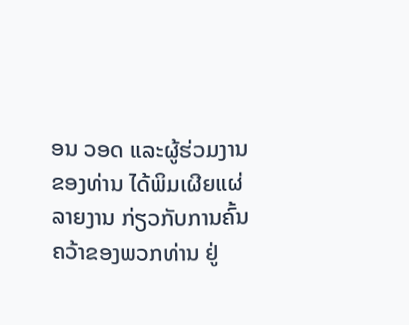ອນ ວອດ ແລະຜູ້ຮ່ວມງານຂອງທ່ານ ໄດ້ພິມເຜີຍແຜ່ລາຍງານ ກ່ຽວກັບການຄົ້ນ
ຄວ້າຂອງພວກທ່ານ ຢູ່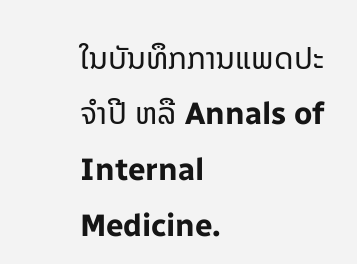ໃນບັນທຶກການແພດປະຈຳປີ ຫລື Annals of Internal Medicine.